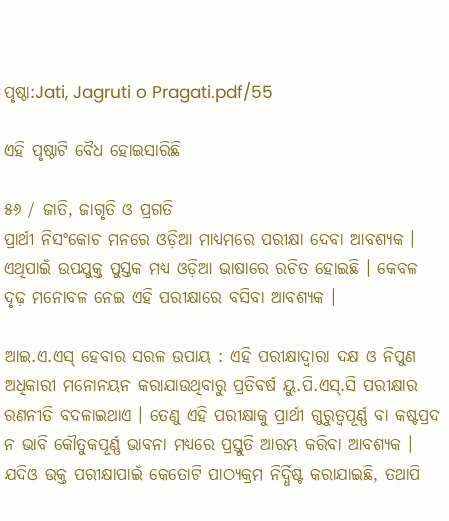ପୃଷ୍ଠା:Jati, Jagruti o Pragati.pdf/55

ଏହି ପୃଷ୍ଠାଟି ବୈଧ ହୋଇସାରିଛି

୫୬ / ଜାତି, ଜାଗୃତି ଓ ପ୍ରଗତି
ପ୍ରାର୍ଥୀ ନିସଂକୋଚ ମନରେ ଓଡ଼ିଆ ମାଧ୍ୟମରେ ପରୀକ୍ଷା ଦେବା ଆବଶ୍ୟକ । ଏଥିପାଇଁ ଉପଯୁକ୍ତ ପୁସ୍ତକ ମଧ୍ୟ ଓଡ଼ିଆ ଭାଷାରେ ରଚିତ ହୋଇଛି । କେବଳ ଦୃଢ଼ ମନୋବଳ ନେଇ ଏହି ପରୀକ୍ଷାରେ ବସିବା ଆବଶ୍ୟକ ।

ଆଇ.ଏ.ଏସ୍ ହେବାର ସରଳ ଉପାୟ : ଏହି ପରୀକ୍ଷାଦ୍ୱାରା ଦକ୍ଷ ଓ ନିପୁଣ ଅଧିକାରୀ ମନୋନୟନ କରାଯାଉଥିବାରୁ ପ୍ରତିବର୍ଷ ୟୁ.ପି.ଏସ୍‌.ସି ପରୀକ୍ଷାର ରଣନୀତି ବଦଳାଇଥାଏ । ତେଣୁ ଏହି ପରୀକ୍ଷାକୁ ପ୍ରାର୍ଥୀ ଗୁରୁତ୍ୱପୂର୍ଣ୍ଣ ବା କଷ୍ଟପ୍ରଦ ନ ଭାବି କୌତୁକପୂର୍ଣ୍ଣ ଭାବନା ମଧ୍ୟରେ ପ୍ରସ୍ତୁତି ଆରମ୍ଭ କରିବା ଆବଶ୍ୟକ । ଯଦିଓ ଉକ୍ତ ପରୀକ୍ଷାପାଇଁ କେତୋଟି ପାଠ୍ୟକ୍ରମ ନିର୍ଦ୍ଧିଷ୍ଟ କରାଯାଇଛି, ତଥାପି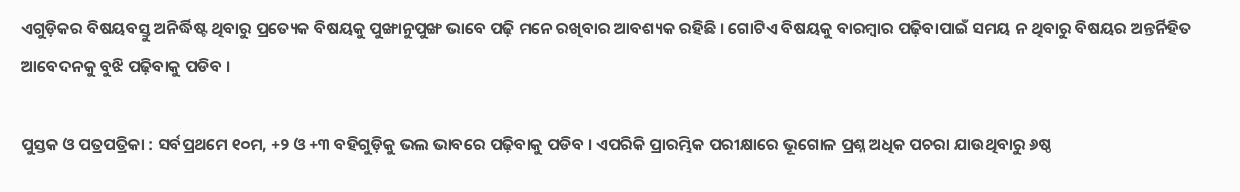ଏଗୁଡ଼ିକର ବିଷୟବସ୍ତୁ ଅନିର୍ଦ୍ଧିଷ୍ଟ ଥିବାରୁ ପ୍ରତ୍ୟେକ ବିଷୟକୁ ପୁଙ୍ଖାନୁପୁଙ୍ଖ ଭାବେ ପଢ଼ି ମନେ ରଖିବାର ଆବଶ୍ୟକ ରହିଛି । ଗୋଟିଏ ବିଷୟକୁ ବାରମ୍ବାର ପଢ଼ିବାପାଇଁ ସମୟ ନ ଥିବାରୁ ବିଷୟର ଅନ୍ତର୍ନିହିତ ଆବେଦନକୁ ବୁଝି ପଢ଼ିବାକୁ ପଡିବ ।

ପୁସ୍ତକ ଓ ପତ୍ରପତ୍ରିକା : ସର୍ବପ୍ରଥମେ ୧୦ମ, +୨ ଓ +୩ ବହିଗୁଡ଼ିକୁ ଭଲ ଭାବରେ ପଢ଼ିବାକୁ ପଡିବ । ଏପରିକି ପ୍ରାରମ୍ଭିକ ପରୀକ୍ଷାରେ ଭୂଗୋଳ ପ୍ରଶ୍ନ ଅଧିକ ପଚରା ଯାଉଥିବାରୁ ୬ଷ୍ଠ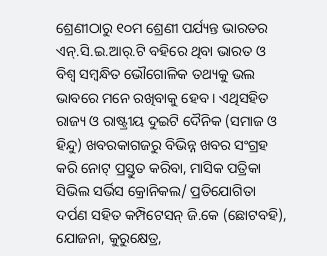ଶ୍ରେଣୀଠାରୁ ୧୦ମ ଶ୍ରେଣୀ ପର୍ଯ୍ୟନ୍ତ ଭାରତର ଏନ୍.ସି.ଇ.ଆର୍.ଟି ବହିରେ ଥିବା ଭାରତ ଓ ବିଶ୍ୱ ସମ୍ବନ୍ଧିତ ଭୌଗୋଳିକ ତଥ୍ୟକୁ ଭଲ ଭାବରେ ମନେ ରଖିବାକୁ ହେବ । ଏଥିସହିତ ରାଜ୍ୟ ଓ ରାଷ୍ଟ୍ରୀୟ ଦୁଇଟି ଦୈନିକ (ସମାଜ ଓ ହିନ୍ଦୁ) ଖବରକାଗଜରୁ ବିଭିନ୍ନ ଖବର ସଂଗ୍ରହ କରି ନୋଟ୍ ପ୍ରସ୍ତୁତ କରିବା, ମାସିକ ପତ୍ରିକା ସିଭିଲ ସର୍ଭିସ କ୍ରୋନିକଲ/ ପ୍ରତିଯୋଗିତା ଦର୍ପଣ ସହିତ କମ୍ପିଟେସନ୍ ଜି.କେ (ଛୋଟବହି), ଯୋଜନା, କୁରୁକ୍ଷେତ୍ର,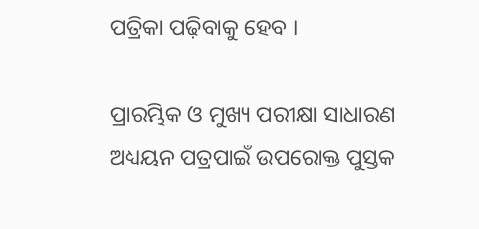ପତ୍ରିକା ପଢ଼ିବାକୁ ହେବ ।

ପ୍ରାରମ୍ଭିକ ଓ ମୁଖ୍ୟ ପରୀକ୍ଷା ସାଧାରଣ ଅଧ୍ୟୟନ ପତ୍ରପାଇଁ ଉପରୋକ୍ତ ପୁସ୍ତକ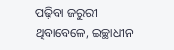ପଢ଼ିବା ଜରୁରୀ ଥିବାବେଳେ, ଇଚ୍ଛାଧୀନ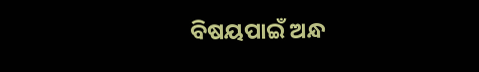ବିଷୟପାଇଁ ଅନ୍ଧ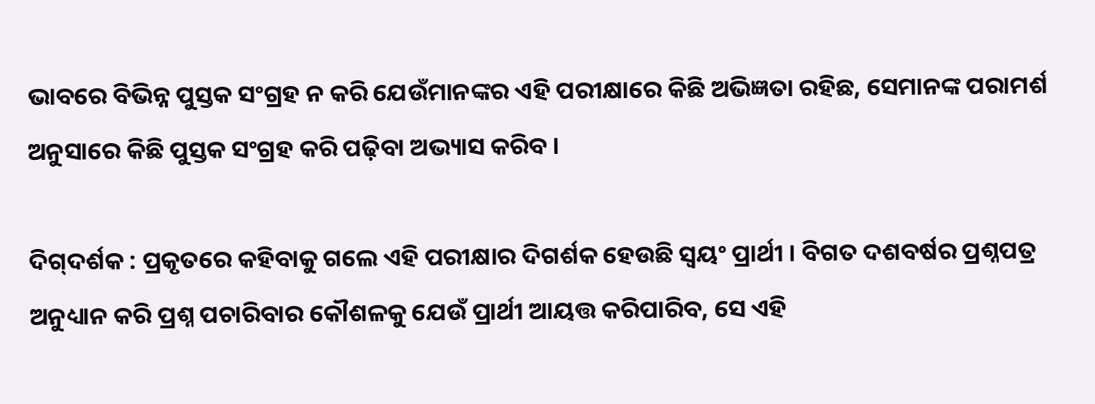ଭାବରେ ବିଭିନ୍ନ ପୁସ୍ତକ ସଂଗ୍ରହ ନ କରି ଯେଉଁମାନଙ୍କର ଏହି ପରୀକ୍ଷାରେ କିଛି ଅଭିଜ୍ଞତା ରହିଛ, ସେମାନଙ୍କ ପରାମର୍ଶ ଅନୁସାରେ କିଛି ପୁସ୍ତକ ସଂଗ୍ରହ କରି ପଢ଼ିବା ଅଭ୍ୟାସ କରିବ ।

ଦିଗ‌୍‌ଦର୍ଶକ : ପ୍ରକୃତରେ କହିବାକୁ ଗଲେ ଏହି ପରୀକ୍ଷାର ଦିଗର୍ଶକ ହେଉଛି ସ୍ୱୟଂ ପ୍ରାର୍ଥୀ । ବିଗତ ଦଶବର୍ଷର ପ୍ରଶ୍ନପତ୍ର ଅନୁଧ୍ୟାନ କରି ପ୍ରଶ୍ନ ପଚାରିବାର କୌଶଳକୁ ଯେଉଁ ପ୍ରାର୍ଥୀ ଆୟତ୍ତ କରିପାରିବ, ସେ ଏହି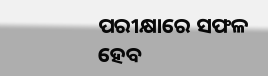ପରୀକ୍ଷାରେ ସଫଳ ହେବ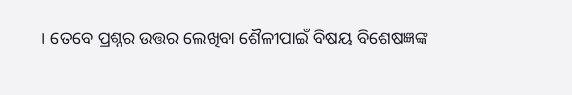। ତେବେ ପ୍ରଶ୍ନର ଉତ୍ତର ଲେଖିବା ଶୈଳୀପାଇଁ ବିଷୟ ବିଶେଷଜ୍ଞଙ୍କ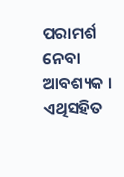ପରାମର୍ଶ ନେବା ଆବଶ୍ୟକ । ଏଥିସହିତ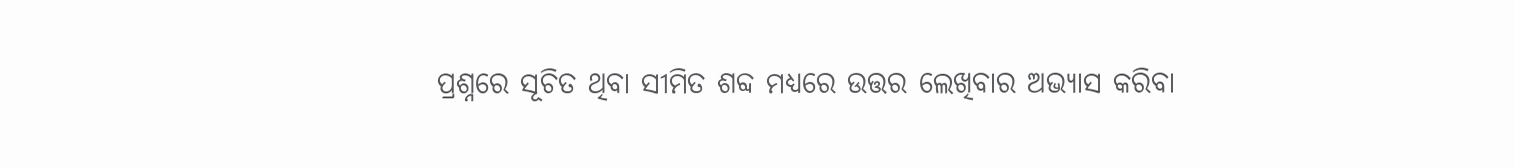ପ୍ରଶ୍ନରେ ସୂଚିତ ଥିବା ସୀମିତ ଶବ୍ଦ ମଧ୍ୟରେ ଉତ୍ତର ଲେଖିବାର ଅଭ୍ୟାସ କରିବା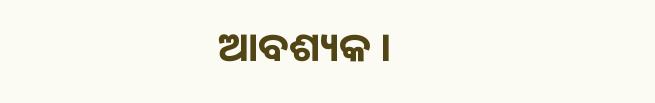ଆବଶ୍ୟକ ।